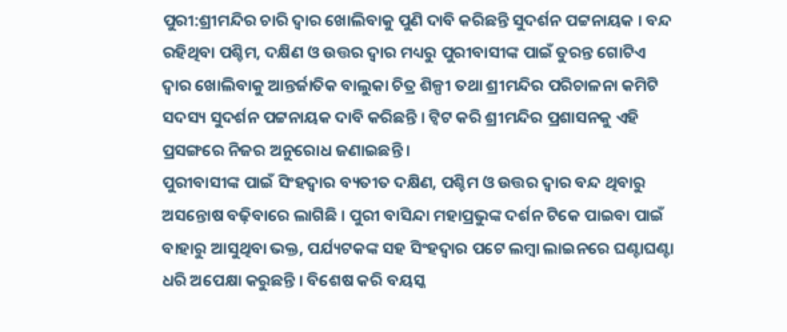ପୁରୀ:ଶ୍ରୀମନ୍ଦିର ଚାରି ଦ୍ବାର ଖୋଲିବାକୁ ପୁଣି ଦାବି କରିଛନ୍ତି ସୁଦର୍ଶନ ପଟ୍ଟନାୟକ । ବନ୍ଦ ରହିଥିବା ପଶ୍ଚିମ, ଦକ୍ଷିଣ ଓ ଉତ୍ତର ଦ୍ଵାର ମଧ୍ୟରୁ ପୁରୀବାସୀଙ୍କ ପାଇଁ ତୁରନ୍ତ ଗୋଟିଏ ଦ୍ଵାର ଖୋଲିବାକୁ ଆନ୍ତର୍ଜାତିକ ବାଲୁକା ଚିତ୍ର ଶିଳ୍ପୀ ତଥା ଶ୍ରୀମନ୍ଦିର ପରିଚାଳନା କମିଟି ସଦସ୍ୟ ସୁଦର୍ଶନ ପଟ୍ଟନାୟକ ଦାବି କରିଛନ୍ତି । ଟ୍ବିଟ କରି ଶ୍ରୀମନ୍ଦିର ପ୍ରଶାସନକୁ ଏହି ପ୍ରସଙ୍ଗରେ ନିଜର ଅନୁରୋଧ ଜଣାଇଛନ୍ତି ।
ପୁରୀବାସୀଙ୍କ ପାଇଁ ସିଂହଦ୍ବାର ବ୍ୟତୀତ ଦକ୍ଷିଣ, ପଶ୍ଚିମ ଓ ଉତ୍ତର ଦ୍ଵାର ବନ୍ଦ ଥିବାରୁ ଅସନ୍ତୋଷ ବଢ଼ିବାରେ ଲାଗିଛି । ପୁରୀ ବାସିନ୍ଦା ମହାପ୍ରଭୁଙ୍କ ଦର୍ଶନ ଟିକେ ପାଇବା ପାଇଁ ବାହାରୁ ଆସୁଥିବା ଭକ୍ତ, ପର୍ଯ୍ୟଟକଙ୍କ ସହ ସିଂହଦ୍ଵାର ପଟେ ଲମ୍ବା ଲାଇନରେ ଘଣ୍ଟାଘଣ୍ଟା ଧରି ଅପେକ୍ଷା କରୁଛନ୍ତି । ବିଶେଷ କରି ବୟସ୍କ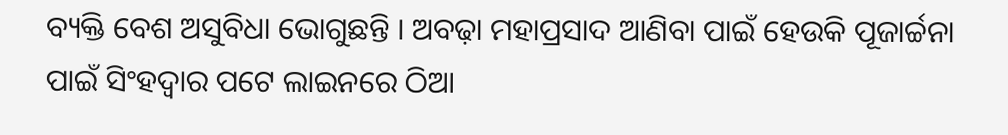ବ୍ୟକ୍ତି ବେଶ ଅସୁବିଧା ଭୋଗୁଛନ୍ତି । ଅବଢ଼ା ମହାପ୍ରସାଦ ଆଣିବା ପାଇଁ ହେଉକି ପୂଜାର୍ଚ୍ଚନା ପାଇଁ ସିଂହଦ୍ୱାର ପଟେ ଲାଇନରେ ଠିଆ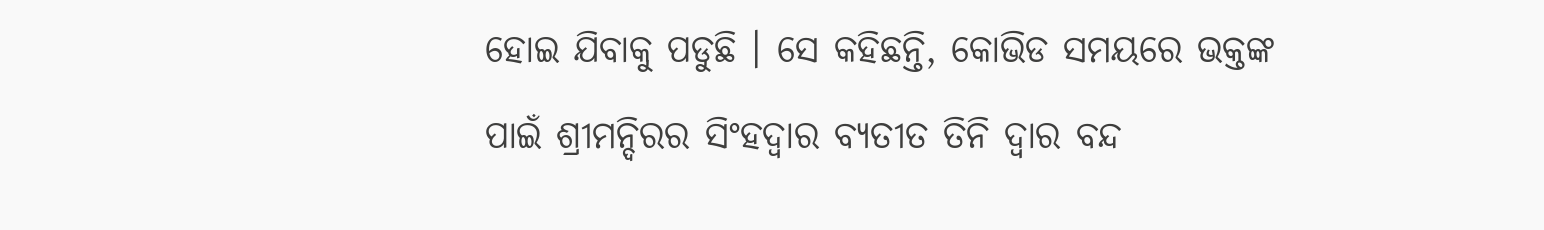ହୋଇ ଯିବାକୁ ପଡୁଛି । ସେ କହିଛନ୍ତି, କୋଭିଡ ସମୟରେ ଭକ୍ତଙ୍କ ପାଇଁ ଶ୍ରୀମନ୍ଦିରର ସିଂହଦ୍ବାର ବ୍ୟତୀତ ତିନି ଦ୍ବାର ବନ୍ଦ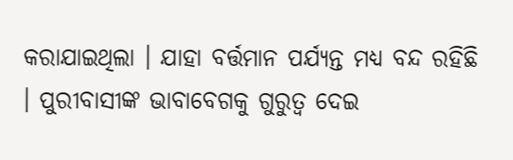କରାଯାଇଥିଲା । ଯାହା ବର୍ତ୍ତମାନ ପର୍ଯ୍ୟନ୍ତ ମଧ୍ୟ ବନ୍ଦ ରହିଛି । ପୁରୀବାସୀଙ୍କ ଭାବାବେଗକୁ ଗୁରୁତ୍ବ ଦେଇ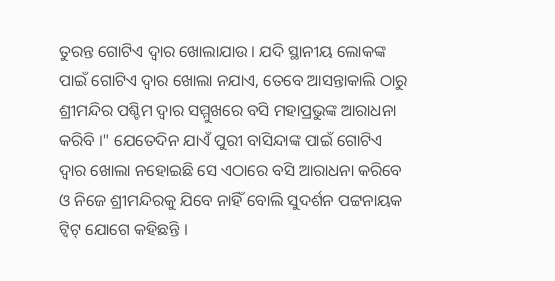ତୁରନ୍ତ ଗୋଟିଏ ଦ୍ବାର ଖୋଲାଯାଉ । ଯଦି ସ୍ଥାନୀୟ ଲୋକଙ୍କ ପାଇଁ ଗୋଟିଏ ଦ୍ବାର ଖୋଲା ନଯାଏ, ତେବେ ଆସନ୍ତାକାଲି ଠାରୁ ଶ୍ରୀମନ୍ଦିର ପଶ୍ଚିମ ଦ୍ବାର ସମ୍ମୁଖରେ ବସି ମହାପ୍ରଭୁଙ୍କ ଆରାଧନା କରିବି ।" ଯେତେଦିନ ଯାଏଁ ପୁରୀ ବାସିନ୍ଦାଙ୍କ ପାଇଁ ଗୋଟିଏ ଦ୍ଵାର ଖୋଲା ନହୋଇଛି ସେ ଏଠାରେ ବସି ଆରାଧନା କରିବେ ଓ ନିଜେ ଶ୍ରୀମନ୍ଦିରକୁ ଯିବେ ନାହିଁ ବୋଲି ସୁଦର୍ଶନ ପଟ୍ଟନାୟକ ଟ୍ବିଟ୍ ଯୋଗେ କହିଛନ୍ତି ।